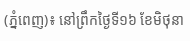(ភ្នំពេញ)៖ នៅព្រឹកថ្ងៃទី១៦ ខែមិថុនា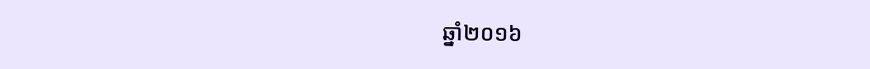ឆ្នាំ២០១៦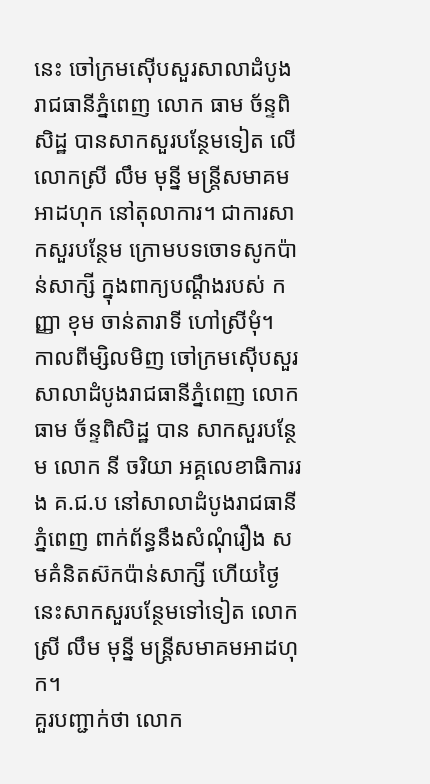នេះ ចៅក្រមស៊ើបសួរសាលាដំបូងរាជធានីភ្នំពេញ លោក ធាម ច័ន្ទពិសិដ្ឋ បានសាកសួរបន្ថែមទៀត លើ លោកស្រី លឹម មុន្នី មន្ត្រីសមាគមអាដហុក នៅតុលាការ។ ជាការសាកសួរបន្ថែម ក្រោមបទចោទសូកប៉ាន់សាក្សី ក្នុងពាក្យបណ្តឹងរបស់ កញ្ញា ខុម ចាន់តារាទី ហៅស្រីមុំ។
កាលពីម្សិលមិញ ចៅក្រមស៊ើបសួរសាលាដំបូងរាជធានីភ្នំពេញ លោក ធាម ច័ន្ទពិសិដ្ឋ បាន សាកសួរបន្ថែម លោក នី ចរិយា អគ្គលេខាធិការរង គ.ជ.ប នៅសាលាដំបូងរាជធានីភ្នំពេញ ពាក់ព័ន្ធនឹងសំណុំរឿង សមគំនិតស៊កប៉ាន់សាក្សី ហើយថ្ងៃនេះសាកសួរបន្ថែមទៅទៀត លោកស្រី លឹម មុន្នី មន្ត្រីសមាគមអាដហុក។
គួរបញ្ជាក់ថា លោក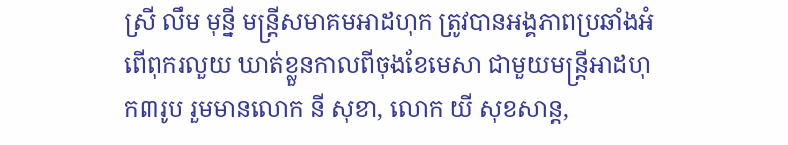ស្រី លឹម មុន្នី មន្ត្រីសមាគមអាដហុក ត្រូវបានអង្គភាពប្រឆាំងអំពើពុករលួយ ឃាត់ខ្លួនកាលពីចុងខែមេសា ជាមួយមន្រ្តីអាដហុក៣រូប រួមមានលោក នី សុខា, លោក យី សុខសាន្ត,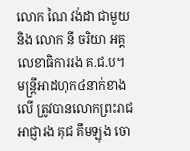លោក ណៃ វង់ដា ជាមួយនិង លោក នី ចរិយា អគ្គលេខាធិការរង គ.ជ.ប។
មន្រ្តីអាដហុក៤នាក់ខាងលើ ត្រូវបានលោកព្រះរាជអាជ្ញារង គុជ គឹមឡុង ចោ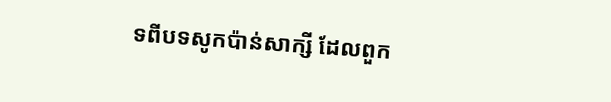ទពីបទសូកប៉ាន់សាក្សី ដែលពួក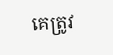គេត្រូវ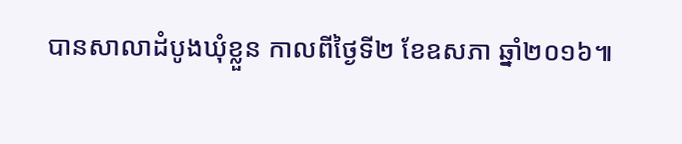បានសាលាដំបូងឃុំខ្លួន កាលពីថ្ងៃទី២ ខែឧសភា ឆ្នាំ២០១៦៕